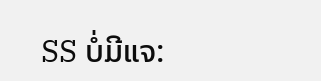SS ບໍ່ມີແຈ: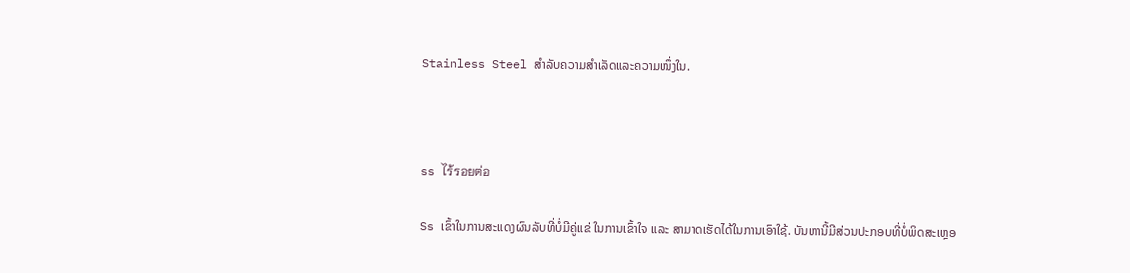Stainless Steel ສຳລັບຄວາມສຳເລັດແລະຄວາມໜຶ່ງໃນ.



ss ไร้รอยต่อ

Ss ເຂົ້າໃນການສະແດງຜົນລັບທີ່ບໍ່ມີຄູ່ແຂ່ ໃນການເຂົ້າໃຈ ແລະ ສາມາດເຮັດໄດ້ໃນການເອົາໃຊ້. ບັນຫານີ້ມີສ່ວນປະກອບທີ່ບໍ່ພິດສະເຫຼອ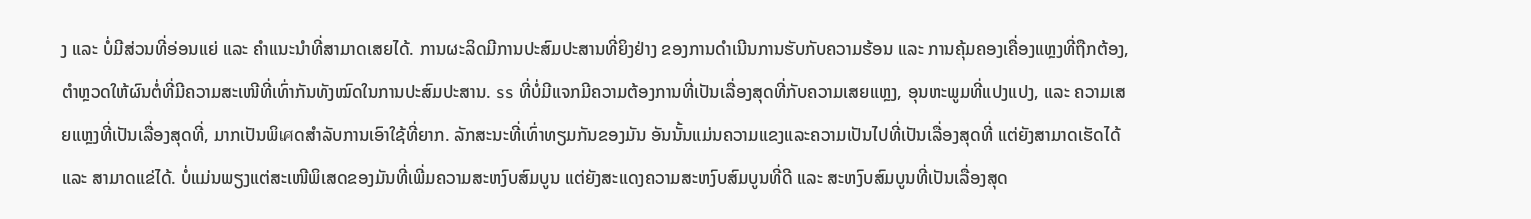ງ ແລະ ບໍ່ມີສ່ວນທີ່ອ່ອນແຍ່ ແລະ ຄຳແນະນຳທີ່ສາມາດເສຍໄດ້. ການຜະລິດມີການປະສົມປະສານທີ່ຍິງຢ່າງ ຂອງການດຳເນີນການຮັບກັບຄວາມຮ້ອນ ແລະ ການຄຸ້ມຄອງເຄື່ອງແຫຼງທີ່ຖືກຕ້ອງ, ຕຳຫຼວດໃຫ້ຜົນຕໍ່ທີ່ມີຄວາມສະເໜີທີ່ເທົ່າກັນທັງໝົດໃນການປະສົມປະສານ. ss ທີ່ບໍ່ມີແຈກມີຄວາມຕ້ອງການທີ່ເປັນເລື່ອງສຸດທີ່ກັບຄວາມເສຍແຫຼງ, ອຸນຫະພູມທີ່ແປງແປງ, ແລະ ຄວາມເສຍແຫຼງທີ່ເປັນເລື່ອງສຸດທີ່, ມາກເປັນພິเศດສຳລັບການເອົາໃຊ້ທີ່ຍາກ. ລັກສະນະທີ່ເທົ່າທຽມກັນຂອງມັນ ອັນນັ້ນແມ່ນຄວາມແຂງແລະຄວາມເປັນໄປທີ່ເປັນເລື່ອງສຸດທີ່ ແຕ່ຍັງສາມາດເຮັດໄດ້ ແລະ ສາມາດແຂ່ໄດ້. ບໍ່ແມ່ນພຽງແຕ່ສະເໜີພິເສດຂອງມັນທີ່ເພີ່ມຄວາມສະຫງົບສົມບູນ ແຕ່ຍັງສະແດງຄວາມສະຫງົບສົມບູນທີ່ດີ ແລະ ສະຫງົບສົມບູນທີ່ເປັນເລື່ອງສຸດ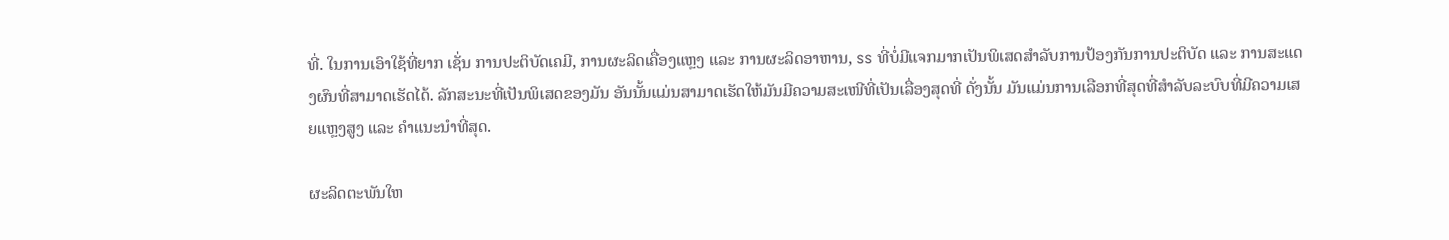ທີ່. ໃນການເອົາໃຊ້ທີ່ຍາກ ເຊັ່ນ ການປະຕິບັດເຄມີ, ການຜະລິດເຄື່ອງແຫຼງ ແລະ ການຜະລິດອາຫານ, ss ທີ່ບໍ່ມີແຈກມາກເປັນພິເສດສຳລັບການປ້ອງກັນການປະຕິບັດ ແລະ ການສະແດງຜົນທີ່ສາມາດເຮັດໄດ້. ລັກສະນະທີ່ເປັນພິເສດຂອງມັນ ອັນນັ້ນແມ່ນສາມາດເຮັດໃຫ້ມັນມີຄວາມສະເໜີທີ່ເປັນເລື່ອງສຸດທີ່ ດັ່ງນັ້ນ ມັນແມ່ນການເລືອກທີ່ສຸດທີ່ສຳລັບລະບົບທີ່ມີຄວາມເສຍແຫຼງສູງ ແລະ ຄຳແນະນຳທີ່ສຸດ.

ຜະລິດຕະພັນໃຫ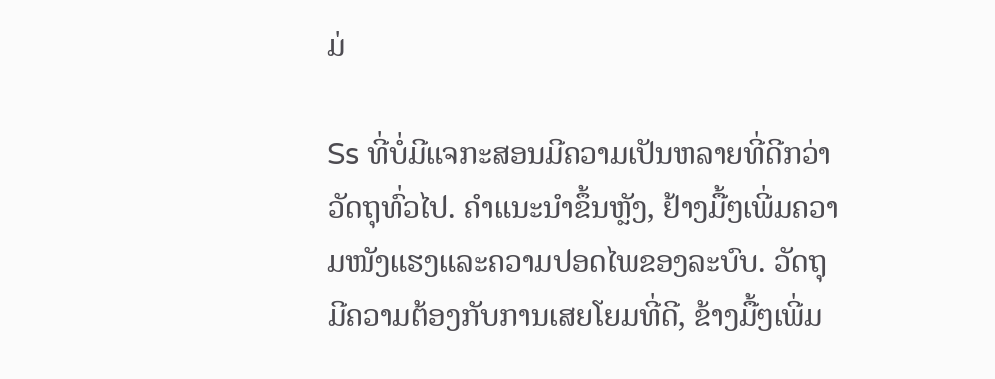ມ່

Ss ທີ່ບໍ່ມີແຈກະສອນມີຄວາມເປັນຫລາຍທີ່ດີກວ່າວັດຖຸທົ່ວໄປ. ຄຳແນະນຳຂຶ້ນຫຼັງ, ຢ້າງມື້ໆເພີ່ມຄວາມໜັງແຮງແລະຄວາມປອດໄພຂອງລະບົບ. ວັດຖຸມີຄວາມຕ້ອງກັບການເສຍໂຍມທີ່ດີ, ຂ້າງມື້ໆເພີ່ມ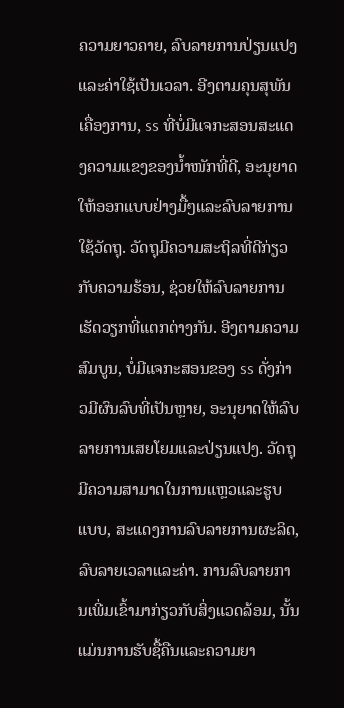ຄວາມຍາວຄາຍ, ລົບລາຍການປ່ຽນແປງແລະຄ່າໃຊ້ເປັນເວລາ. ອີງຕາມຄຸນສຸພັນເຄື່ອງການ, ss ທີ່ບໍ່ມີແຈກະສອນສະແດງຄວາມແຂງຂອງນ້ຳໜັກທີ່ດີ, ອະນຸຍາດໃຫ້ອອກແບບຢ່າງມື້ໆແລະລົບລາຍການໃຊ້ວັດຖຸ. ວັດຖຸມີຄວາມສະຖິລທີ່ດີກ່ຽວກັບຄວາມຮ້ອນ, ຊ່ວຍໃຫ້ລົບລາຍການເຮັດວຽກທີ່ແຕກຕ່າງກັນ. ອີງຕາມຄວາມສົມບູນ, ບໍ່ມີແຈກະສອນຂອງ ss ດັ່ງກ່າວມີຜົນລົບທີ່ເປັນຫຼາຍ, ອະນຸຍາດໃຫ້ລົບລາຍການເສຍໂຍມແລະປ່ຽນແປງ. ວັດຖຸມີຄວາມສາມາດໃນການແຫຼວແລະຮູບແບບ, ສະແດງການລົບລາຍການຜະລິດ, ລົບລາຍເວລາແລະຄ່າ. ການລົບລາຍການເພີ່ມເຂົ້າມາກ່ຽວກັບສິ່ງແວດລ້ອມ, ນັ້ນແມ່ນການຮັບຊື້ຄືນແລະຄວາມຍາ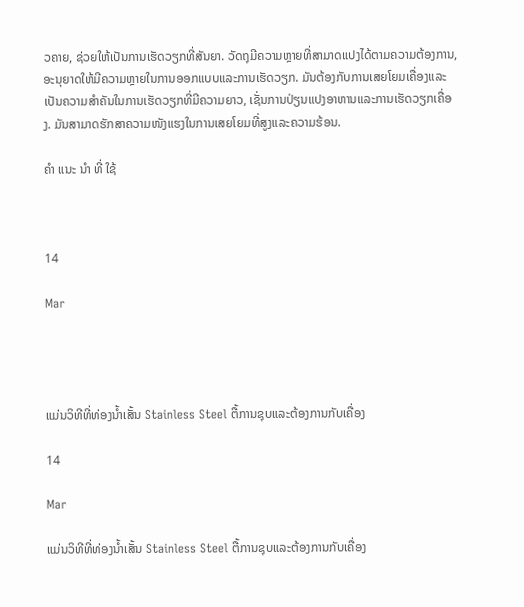ວຄາຍ, ຊ່ວຍໃຫ້ເປັນການເຮັດວຽກທີ່ສັນຍາ. ວັດຖຸມີຄວາມຫຼາຍທີ່ສາມາດແປງໄດ້ຕາມຄວາມຕ້ອງການ, ອະນຸຍາດໃຫ້ມີຄວາມຫຼາຍໃນການອອກແບບແລະການເຮັດວຽກ. ມັນຕ້ອງກັບການເສຍໂຍມເຄື່ອງແລະເປັນຄວາມສຳຄັນໃນການເຮັດວຽກທີ່ມີຄວາມຍາວ, ເຊັ່ນການປ່ຽນແປງອາຫານແລະການເຮັດວຽກເຄື່ອງ. ມັນສາມາດຮັກສາຄວາມໜັງແຮງໃນການເສຍໂຍມທີ່ສູງແລະຄວາມຮ້ອນ.

ຄໍາ ແນະ ນໍາ ທີ່ ໃຊ້



14

Mar




ແມ່ນວິທີທີ່ທ່ອງນ້ຳເສັ້ນ Stainless Steel ຕື້ການຊຸບແລະຕ້ອງການກັບເຄື່ອງ

14

Mar

ແມ່ນວິທີທີ່ທ່ອງນ້ຳເສັ້ນ Stainless Steel ຕື້ການຊຸບແລະຕ້ອງການກັບເຄື່ອງ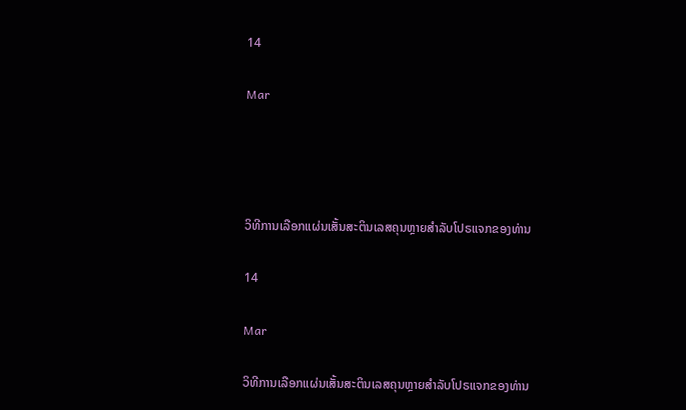14

Mar




ວິທີການເລືອກແຜ່ນເສັ້ນສະຕິນເລສຄຸນຫຼາຍສຳລັບໂປຣແຈກຂອງທ່ານ

14

Mar

ວິທີການເລືອກແຜ່ນເສັ້ນສະຕິນເລສຄຸນຫຼາຍສຳລັບໂປຣແຈກຂອງທ່ານ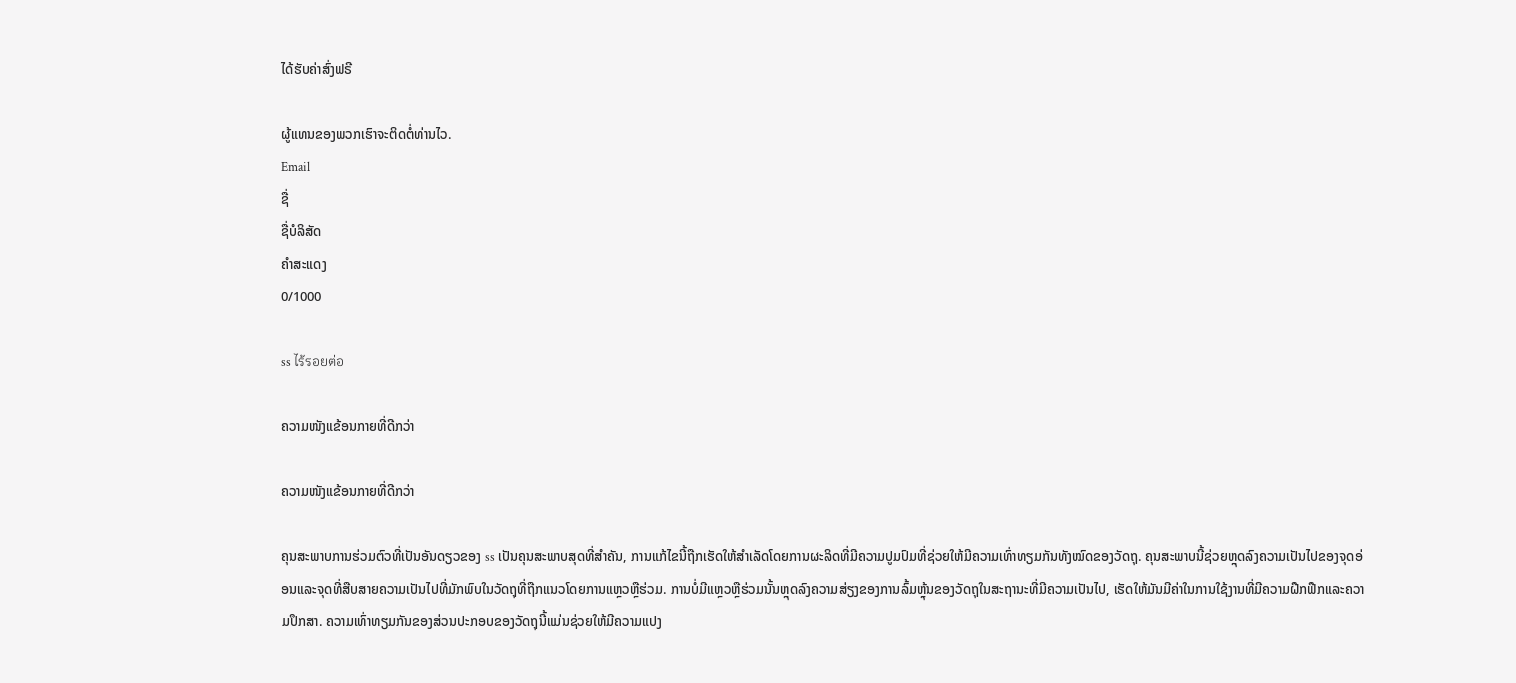ໄດ້ຮັບຄ່າສົ່ງຟຣີ

ຜູ້ແທນຂອງພວກເຮົາຈະຕິດຕໍ່ທ່ານໄວ.
Email
ຊື່
ຊື່ບໍລິສັດ
ຄຳສະແດງ
0/1000

ss ไร้รอยต่อ

ຄວາມໜັງແຂ້ອນກາຍທີ່ດີກວ່າ

ຄວາມໜັງແຂ້ອນກາຍທີ່ດີກວ່າ

ຄຸນສະພາບການຮ່ວມຕົວທີ່ເປັນອັນດຽວຂອງ ss ເປັນຄຸນສະພາບສຸດທີ່ສຳຄັນ, ການແກ້ໄຂນີ້ຖືກເຮັດໃຫ້ສຳເລັດໂດຍການຜະລິດທີ່ມີຄວາມປູມປົມທີ່ຊ່ວຍໃຫ້ມີຄວາມເທົ່າທຽມກັນທັງໝົດຂອງວັດຖຸ. ຄຸນສະພາບນີ້ຊ່ວຍຫຼຸດລົງຄວາມເປັນໄປຂອງຈຸດອ່ອນແລະຈຸດທີ່ສືບສາຍຄວາມເປັນໄປທີ່ມັກພົບໃນວັດຖຸທີ່ຖືກແນວໂດຍການແຫຼວຫຼືຮ່ວມ. ການບໍ່ມີແຫຼວຫຼືຮ່ວມນັ້ນຫຼຸດລົງຄວາມສ່ຽງຂອງການລົ້ມຫຼຸ້ນຂອງວັດຖຸໃນສະຖານະທີ່ມີຄວາມເປັນໄປ, ເຮັດໃຫ້ມັນມີຄ່າໃນການໃຊ້ງານທີ່ມີຄວາມຝືກຟືກແລະຄວາມປຶກສາ. ຄວາມເທົ່າທຽມກັນຂອງສ່ວນປະກອບຂອງວັດຖຸນີ້ແມ່ນຊ່ວຍໃຫ້ມີຄວາມແປງ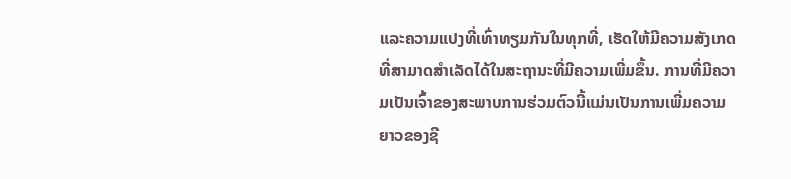ແລະຄວາມແປງທີ່ເທົ່າທຽມກັນໃນທຸກທີ່, ເຮັດໃຫ້ມີຄວາມສັງເກດທີ່ສາມາດສຳເລັດໄດ້ໃນສະຖານະທີ່ມີຄວາມເພີ່ມຂຶ້ນ. ການທີ່ມີຄວາມເປັນເຈົ້າຂອງສະພາບການຮ່ວມຕົວນີ້ແມ່ນເປັນການເພີ່ມຄວາມຍາວຂອງຊີ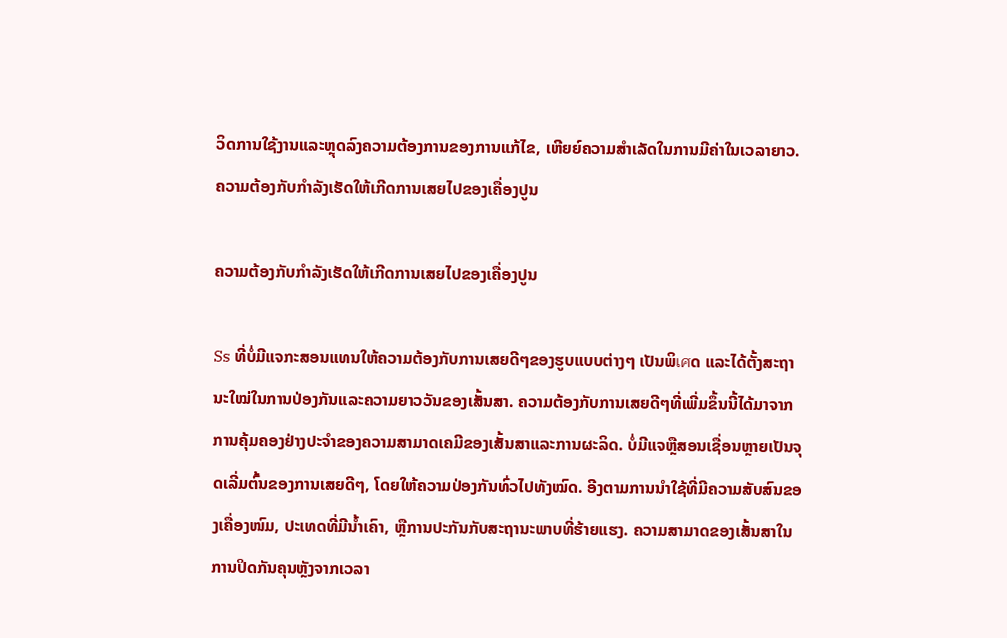ວິດການໃຊ້ງານແລະຫຼຸດລົງຄວາມຕ້ອງການຂອງການແກ້ໄຂ, ເຫີຍຍ໌ຄວາມສຳເລັດໃນການມີຄ່າໃນເວລາຍາວ.
ຄວາມຕ້ອງກັບກຳລັງເຮັດໃຫ້ເກີດການເສຍໄປຂອງເຄື່ອງປູນ

ຄວາມຕ້ອງກັບກຳລັງເຮັດໃຫ້ເກີດການເສຍໄປຂອງເຄື່ອງປູນ

Ss ທີ່ບໍ່ມີແຈກະສອນແທນໃຫ້ຄວາມຕ້ອງກັບການເສຍດີໆຂອງຮູບແບບຕ່າງໆ ເປັນພິเศດ ແລະໄດ້ຕັ້ງສະຖານະໃໝ່ໃນການປ່ອງກັນແລະຄວາມຍາວວັນຂອງເສັ້ນສາ. ຄວາມຕ້ອງກັບການເສຍດີໆທີ່ເພີ່ມຂຶ້ນນີ້ໄດ້ມາຈາກການຄຸ້ມຄອງຢ່າງປະຈຳຂອງຄວາມສາມາດເຄມີຂອງເສັ້ນສາແລະການຜະລິດ. ບໍ່ມີແຈຫຼືສອນເຊື່ອນຫຼາຍເປັນຈຸດເລີ່ມຕົ້ນຂອງການເສຍດີໆ, ໂດຍໃຫ້ຄວາມປ່ອງກັນທົ່ວໄປທັງໝົດ. ອີງຕາມການນຳໃຊ້ທີ່ມີຄວາມສັບສົນຂອງເຄື່ອງໜົມ, ປະເທດທີ່ມີນ້ຳເຄົາ, ຫຼືການປະກັນກັບສະຖານະພາບທີ່ຮ້າຍແຮງ. ຄວາມສາມາດຂອງເສັ້ນສາໃນການປິດກັນຄຸນຫຼັງຈາກເວລາ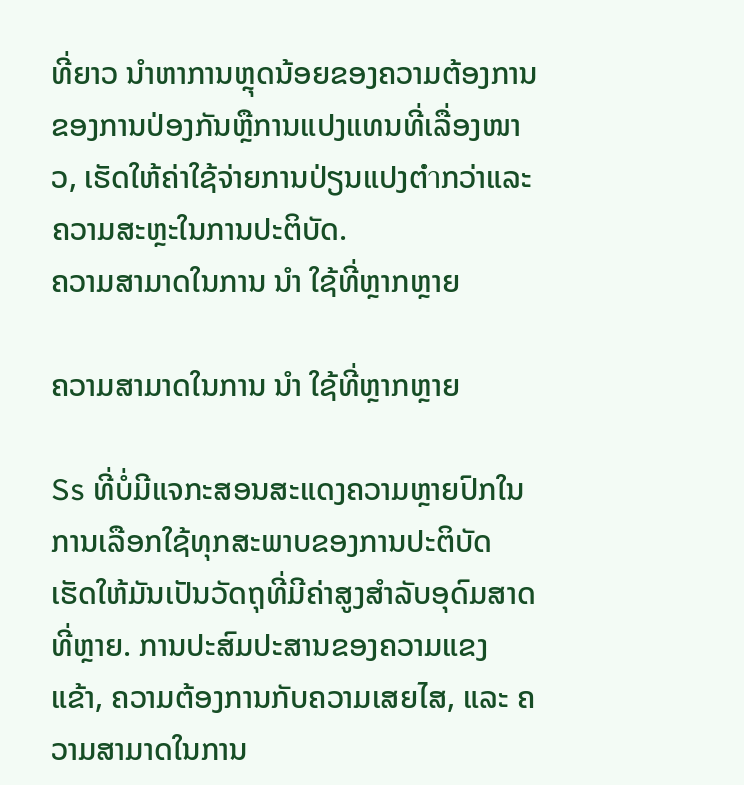ທີ່ຍາວ ນໍາຫາການຫຼຸດນ້ອຍຂອງຄວາມຕ້ອງການຂອງການປ່ອງກັນຫຼືການແປງແທນທີ່ເລື່ອງໜາວ, ເຮັດໃຫ້ຄ່າໃຊ້ຈ່າຍການປ່ຽນແປງຕ່ำກວ່າແລະຄວາມສະຫຼະໃນການປະຕິບັດ.
ຄວາມສາມາດໃນການ ນໍາ ໃຊ້ທີ່ຫຼາກຫຼາຍ

ຄວາມສາມາດໃນການ ນໍາ ໃຊ້ທີ່ຫຼາກຫຼາຍ

Ss ທີ່ບໍ່ມີແຈກະສອນສະແດງຄວາມຫຼາຍປົກໃນການເລືອກໃຊ້ທຸກສະພາບຂອງການປະຕິບັດ ເຮັດໃຫ້ມັນເປັນວັດຖຸທີ່ມີຄ່າສູງສຳລັບອຸດົມສາດທີ່ຫຼາຍ. ການປະສົມປະສານຂອງຄວາມແຂງແຂ້າ, ຄວາມຕ້ອງການກັບຄວາມເສຍໄສ, ແລະ ຄວາມສາມາດໃນການ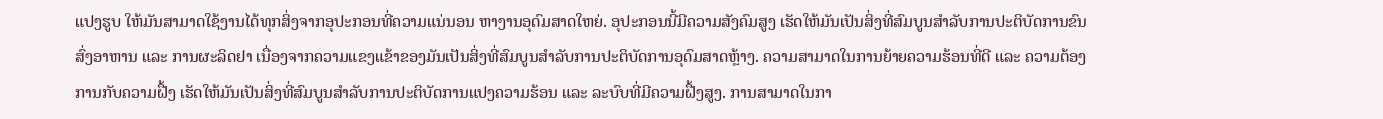ແປງຮູບ ໃຫ້ມັນສາມາດໃຊ້ງານໄດ້ທຸກສິ່ງຈາກອຸປະກອນທີ່ຄວາມແນ່ນອນ ຫາງານອຸດົມສາດໃຫຍ່. ອຸປະກອນນີ້ມີຄວາມສັງຄົມສູງ ເຮັດໃຫ້ມັນເປັນສິ່ງທີ່ສົມບູນສຳລັບການປະຕິບັດການຂົນສົ່ງອາຫານ ແລະ ການຜະລິດຢາ ເນື່ອງຈາກຄວາມແຂງແຂ້າຂອງມັນເປັນສິ່ງທີ່ສົມບູນສຳລັບການປະຕິບັດການອຸດົມສາດຫຼ້າງ. ຄວາມສາມາດໃນການຍ້າຍຄວາມຮ້ອນທີ່ດີ ແລະ ຄວາມຕ້ອງການກັບຄວາມຝື້ງ ເຮັດໃຫ້ມັນເປັນສິ່ງທີ່ສົມບູນສຳລັບການປະຕິບັດການແປງຄວາມຮ້ອນ ແລະ ລະບົບທີ່ມີຄວາມຝື້ງສູງ. ການສາມາດໃນກາ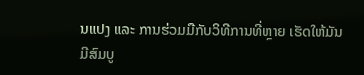ນແປງ ແລະ ການຮ່ວມມືກັບວິທີການທີ່ຫຼາຍ ເຮັດໃຫ້ມັນມີສົມບູ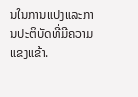ນໃນການແປງແລະການປະຕິບັດທີ່ມີຄວາມແຂງແຂ້າ.